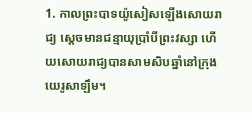1. កាលព្រះបាទយ៉ូសៀសឡើងសោយរាជ្យ ស្ដេចមានជន្មាយុប្រាំបីព្រះវស្សា ហើយសោយរាជ្យបានសាមសិបឆ្នាំនៅក្រុងយេរូសាឡឹម។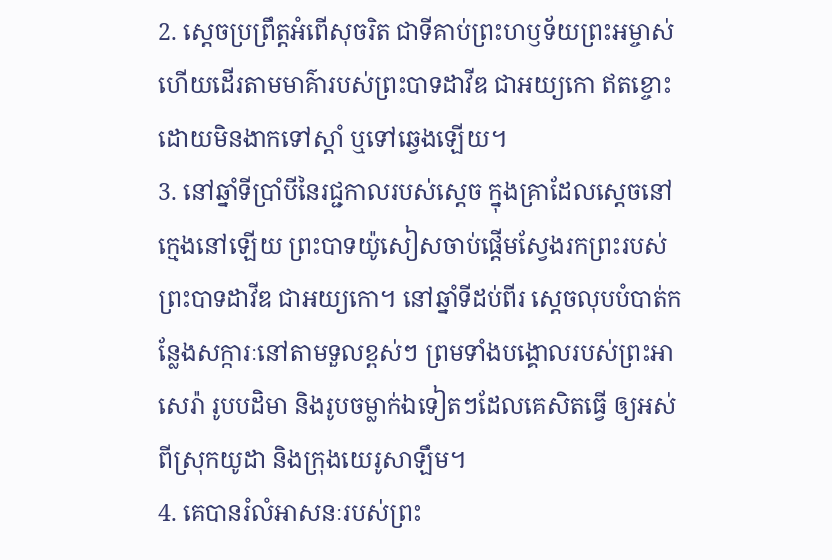2. ស្ដេចប្រព្រឹត្តអំពើសុចរិត ជាទីគាប់ព្រះហឫទ័យព្រះអម្ចាស់ ហើយដើរតាមមាគ៌ារបស់ព្រះបាទដាវីឌ ជាអយ្យកោ ឥតខ្ចោះ ដោយមិនងាកទៅស្ដាំ ឬទៅឆ្វេងឡើយ។
3. នៅឆ្នាំទីប្រាំបីនៃរជ្ជកាលរបស់ស្ដេច ក្នុងគ្រាដែលស្ដេចនៅក្មេងនៅឡើយ ព្រះបាទយ៉ូសៀសចាប់ផ្ដើមស្វែងរកព្រះរបស់ព្រះបាទដាវីឌ ជាអយ្យកោ។ នៅឆ្នាំទីដប់ពីរ ស្ដេចលុបបំបាត់កន្លែងសក្ការៈនៅតាមទួលខ្ពស់ៗ ព្រមទាំងបង្គោលរបស់ព្រះអាសេរ៉ា រូបបដិមា និងរូបចម្លាក់ឯទៀតៗដែលគេសិតធ្វើ ឲ្យអស់ពីស្រុកយូដា និងក្រុងយេរូសាឡឹម។
4. គេបានរំលំអាសនៈរបស់ព្រះ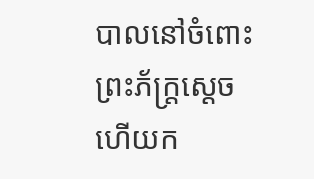បាលនៅចំពោះព្រះភ័ក្ត្រស្ដេច ហើយក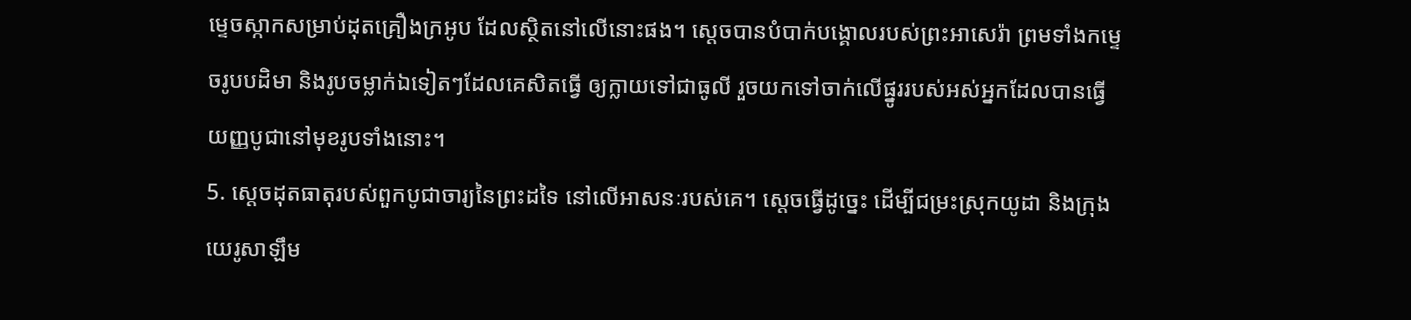ម្ទេចស្កាកសម្រាប់ដុតគ្រឿងក្រអូប ដែលស្ថិតនៅលើនោះផង។ ស្ដេចបានបំបាក់បង្គោលរបស់ព្រះអាសេរ៉ា ព្រមទាំងកម្ទេចរូបបដិមា និងរូបចម្លាក់ឯទៀតៗដែលគេសិតធ្វើ ឲ្យក្លាយទៅជាធូលី រួចយកទៅចាក់លើផ្នូររបស់អស់អ្នកដែលបានធ្វើយញ្ញបូជានៅមុខរូបទាំងនោះ។
5. ស្ដេចដុតធាតុរបស់ពួកបូជាចារ្យនៃព្រះដទៃ នៅលើអាសនៈរបស់គេ។ ស្ដេចធ្វើដូច្នេះ ដើម្បីជម្រះស្រុកយូដា និងក្រុងយេរូសាឡឹម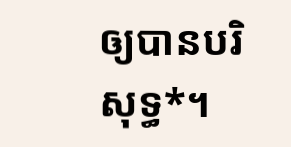ឲ្យបានបរិសុទ្ធ*។